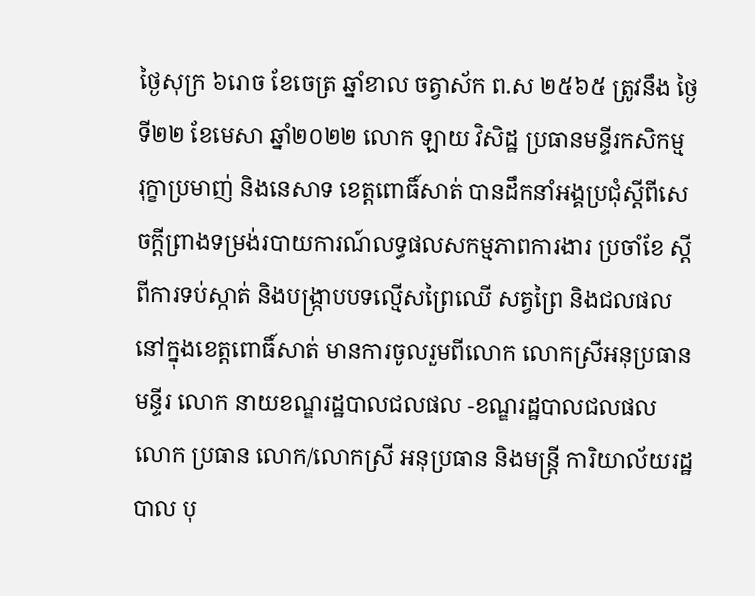ថ្ងៃសុក្រ ៦រោច ខែចេត្រ ឆ្នាំខាល ចត្វាស័ក ព.ស ២៥៦៥ ត្រូវនឹង ថ្ងៃទី២២ ខែមេសា ឆ្នាំ២០២២ លោក ឡាយ វិសិដ្ឋ ប្រធានមន្ទីរកសិកម្ម រុក្ខាប្រមាញ់ និងនេសាទ ខេត្តពោធិ៍សាត់ បានដឹកនាំអង្គប្រជុំស្ដីពីសេចក្ដីព្រាងទម្រង់របាយការណ៍លទ្ធផលសកម្មភាពការងារ ប្រចាំខែ ស្តីពីការទប់ស្កាត់ និងបង្ក្រាបបទល្មេីសព្រៃឈេី សត្វព្រៃ និងជលផល នៅក្នុងខេត្តពោធិ៍សាត់ មានការចូលរួមពីលោក លោកស្រីអនុប្រធានមន្ទីរ លោក នាយខណ្ឌរដ្ឋបាលជលផល -ខណ្ឌរដ្ឋបាលជលផល លោក ប្រធាន លោក/លោកស្រី អនុប្រធាន និងមន្ត្រី ការិយាល័យរដ្ឋបាល បុ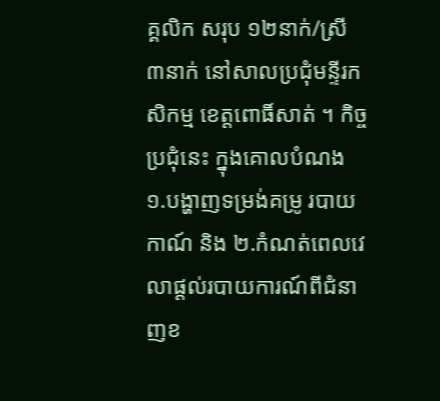គ្គលិក សរុប ១២នាក់/ស្រី ៣នាក់ នៅសាលប្រជុំមន្ទីរកសិកម្ម ខេត្តពោធិ៍សាត់ ។ កិច្ចប្រជុំនេះ ក្នុងគោលបំណង ១.បង្ហាញទម្រង់គម្រូ របាយកាណ៍ និង ២.កំណត់ពេលវេលាផ្តល់របាយការណ៍ពីជំនាញខ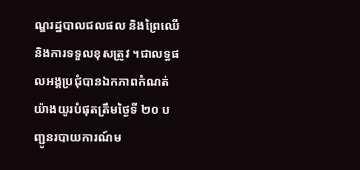ណ្ឌរដ្ឋបាលជលផល និងព្រៃឈើ និងការទទួលខុសត្រូវ ។ជាលទ្ធផលអង្គប្រជុំបានឯកភាពកំណត់ យ៉ាងយូរបំផុតត្រឹមថ្ងៃទី ២០ បញ្ជូនរបាយការណ៍ម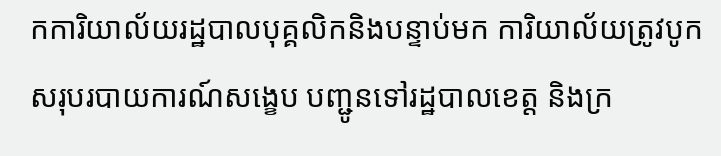កការិយាល័យរដ្ឋបាលបុគ្គលិកនិងបន្ទាប់មក ការិយាល័យត្រូវបូកសរុបរបាយការណ៍សង្ខេប បញ្ជូនទៅរដ្ឋបាលខេត្ត និងក្រ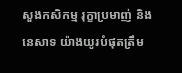សួងកសិកម្ម រុក្ខាប្រមាញ់ និងនេសាទ យ៉ាងយូរបំផុតត្រឹម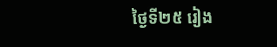ថ្ងៃទី២៥ រៀង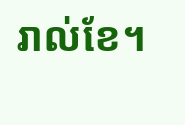រាល់ខែ។